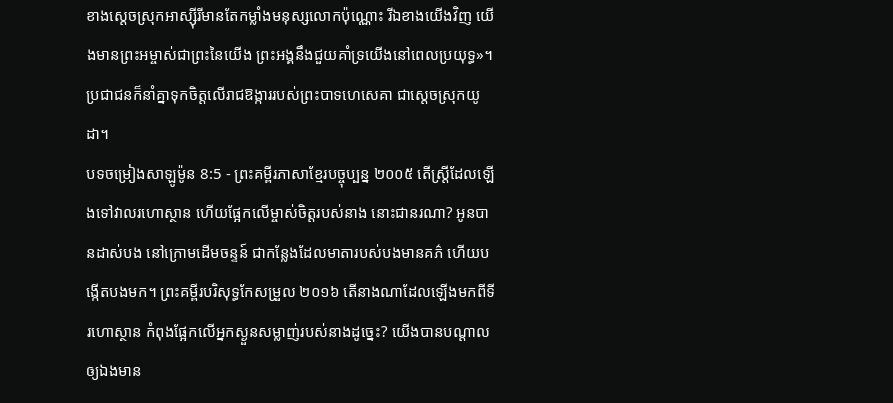ខាងស្ដេចស្រុកអាស្ស៊ីរីមានតែកម្លាំងមនុស្សលោកប៉ុណ្ណោះ រីឯខាងយើងវិញ យើងមានព្រះអម្ចាស់ជាព្រះនៃយើង ព្រះអង្គនឹងជួយគាំទ្រយើងនៅពេលប្រយុទ្ធ»។ ប្រជាជនក៏នាំគ្នាទុកចិត្តលើរាជឱង្ការរបស់ព្រះបាទហេសេគា ជាស្ដេចស្រុកយូដា។
បទចម្រៀងសាឡូម៉ូន 8:5 - ព្រះគម្ពីរភាសាខ្មែរបច្ចុប្បន្ន ២០០៥ តើស្ត្រីដែលឡើងទៅវាលរហោស្ថាន ហើយផ្អែកលើម្ចាស់ចិត្តរបស់នាង នោះជានរណា? អូនបានដាស់បង នៅក្រោមដើមចន្ទន៍ ជាកន្លែងដែលមាតារបស់បងមានគភ៌ ហើយបង្កើតបងមក។ ព្រះគម្ពីរបរិសុទ្ធកែសម្រួល ២០១៦ តើនាងណាដែលឡើងមកពីទីរហោស្ថាន កំពុងផ្អែកលើអ្នកស្ងួនសម្លាញ់របស់នាងដូច្នេះ? យើងបានបណ្ដាលឲ្យឯងមាន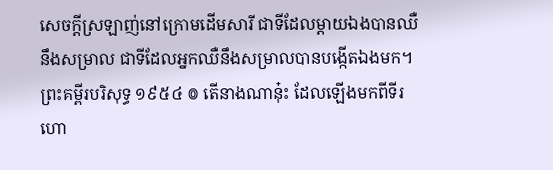សេចក្ដីស្រឡាញ់នៅក្រោមដើមសារី ជាទីដែលម្តាយឯងបានឈឺនឹងសម្រាល ជាទីដែលអ្នកឈឺនឹងសម្រាលបានបង្កើតឯងមក។ ព្រះគម្ពីរបរិសុទ្ធ ១៩៥៤ ៙ តើនាងណានុ៎ះ ដែលឡើងមកពីទីរហោ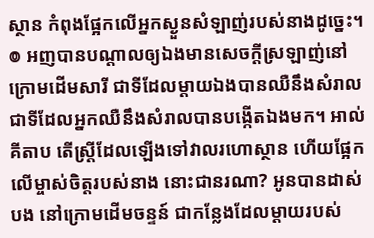ស្ថាន កំពុងផ្អែកលើអ្នកស្ងួនសំឡាញ់របស់នាងដូច្នេះ។ ៙ អញបានបណ្តាលឲ្យឯងមានសេចក្ដីស្រឡាញ់នៅ ក្រោមដើមសារី ជាទីដែលម្តាយឯងបានឈឺនឹងសំរាល ជាទីដែលអ្នកឈឺនឹងសំរាលបានបង្កើតឯងមក។ អាល់គីតាប តើស្ត្រីដែលឡើងទៅវាលរហោស្ថាន ហើយផ្អែកលើម្ចាស់ចិត្តរបស់នាង នោះជានរណា? អូនបានដាស់បង នៅក្រោមដើមចន្ទន៍ ជាកន្លែងដែលម្តាយរបស់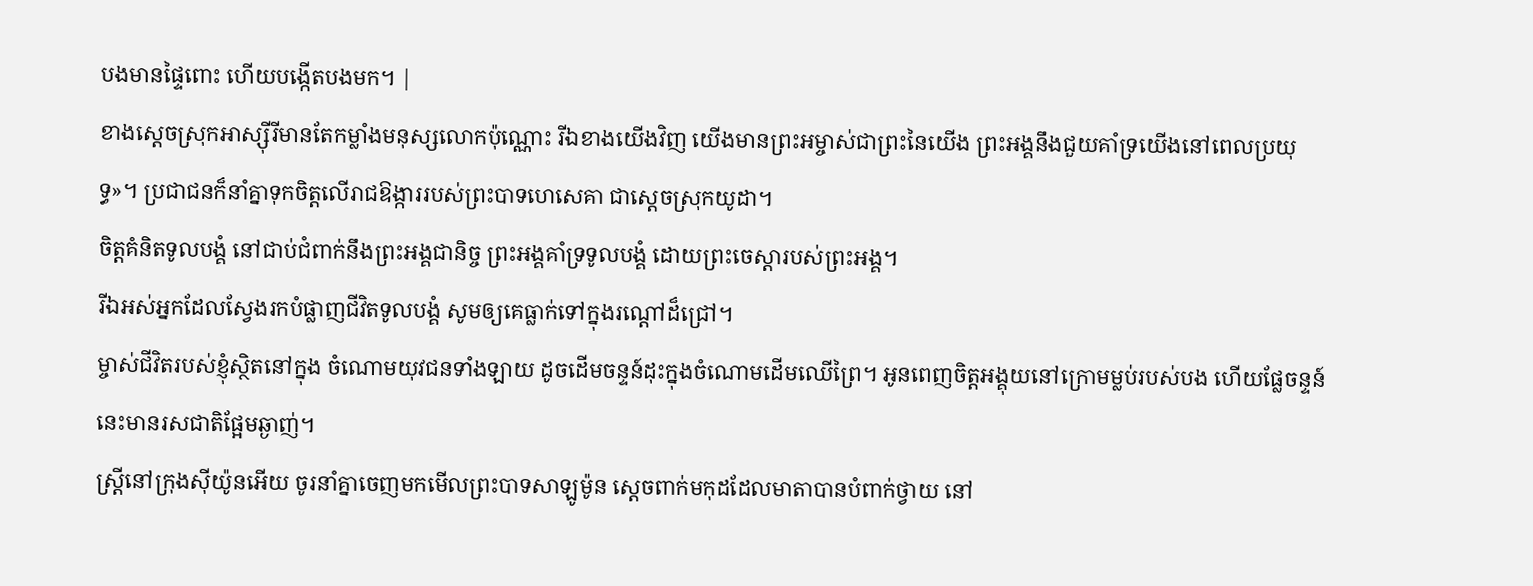បងមានផ្ទៃពោះ ហើយបង្កើតបងមក។ |
ខាងស្ដេចស្រុកអាស្ស៊ីរីមានតែកម្លាំងមនុស្សលោកប៉ុណ្ណោះ រីឯខាងយើងវិញ យើងមានព្រះអម្ចាស់ជាព្រះនៃយើង ព្រះអង្គនឹងជួយគាំទ្រយើងនៅពេលប្រយុទ្ធ»។ ប្រជាជនក៏នាំគ្នាទុកចិត្តលើរាជឱង្ការរបស់ព្រះបាទហេសេគា ជាស្ដេចស្រុកយូដា។
ចិត្តគំនិតទូលបង្គំ នៅជាប់ជំពាក់នឹងព្រះអង្គជានិច្ច ព្រះអង្គគាំទ្រទូលបង្គំ ដោយព្រះចេស្ដារបស់ព្រះអង្គ។
រីឯអស់អ្នកដែលស្វែងរកបំផ្លាញជីវិតទូលបង្គំ សូមឲ្យគេធ្លាក់ទៅក្នុងរណ្ដៅដ៏ជ្រៅ។
ម្ចាស់ជីវិតរបស់ខ្ញុំស្ថិតនៅក្នុង ចំណោមយុវជនទាំងឡាយ ដូចដើមចន្ទន៍ដុះក្នុងចំណោមដើមឈើព្រៃ។ អូនពេញចិត្តអង្គុយនៅក្រោមម្លប់របស់បង ហើយផ្លែចន្ទន៍នេះមានរសជាតិផ្អែមឆ្ងាញ់។
ស្ត្រីនៅក្រុងស៊ីយ៉ូនអើយ ចូរនាំគ្នាចេញមកមើលព្រះបាទសាឡូម៉ូន ស្ដេចពាក់មកុដដែលមាតាបានបំពាក់ថ្វាយ នៅ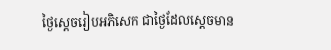ថ្ងៃស្ដេចរៀបអភិសេក ជាថ្ងៃដែលស្ដេចមាន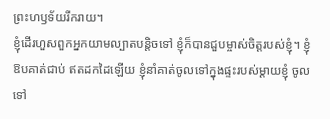ព្រះហឫទ័យរីករាយ។
ខ្ញុំដើរហួសពួកអ្នកយាមល្បាតបន្តិចទៅ ខ្ញុំក៏បានជួបម្ចាស់ចិត្តរបស់ខ្ញុំ។ ខ្ញុំឱបគាត់ជាប់ ឥតដកដៃឡើយ ខ្ញុំនាំគាត់ចូលទៅក្នុងផ្ទះរបស់ម្ដាយខ្ញុំ ចូលទៅ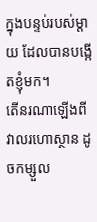ក្នុងបន្ទប់របស់ម្ដាយ ដែលបានបង្កើតខ្ញុំមក។
តើនរណាឡើងពីវាលរហោស្ថាន ដូចកម្សួល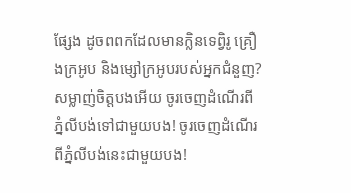ផ្សែង ដូចពពកដែលមានក្លិនទេព្វិរូ គ្រឿងក្រអូប និងម្សៅក្រអូបរបស់អ្នកជំនួញ?
សម្លាញ់ចិត្តបងអើយ ចូរចេញដំណើរពីភ្នំលីបង់ទៅជាមួយបង! ចូរចេញដំណើរពីភ្នំលីបង់នេះជាមួយបង!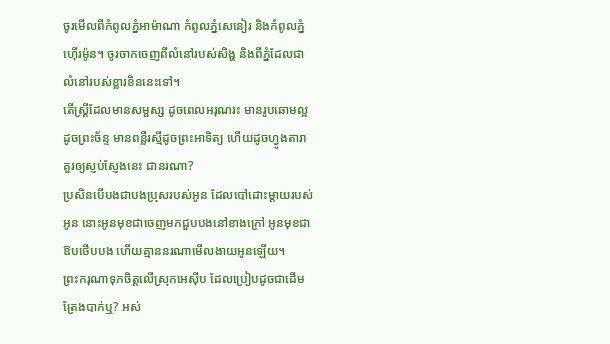ចូរមើលពីកំពូលភ្នំអាម៉ាណា កំពូលភ្នំសេនៀរ និងកំពូលភ្នំហ៊ើរម៉ូន។ ចូរចាកចេញពីលំនៅរបស់សិង្ហ និងពីភ្នំដែលជាលំនៅរបស់ខ្លារខិននេះទៅ។
តើស្ត្រីដែលមានសម្ផស្ស ដូចពេលអរុណរះ មានរូបឆោមល្អដូចព្រះច័ន្ទ មានពន្លឺរស្មីដូចព្រះអាទិត្យ ហើយដូចហ្វូងតារាគួរឲ្យស្ញប់ស្ញែងនេះ ជានរណា?
ប្រសិនបើបងជាបងប្រុសរបស់អូន ដែលបៅដោះម្ដាយរបស់អូន នោះអូនមុខជាចេញមកជួបបងនៅខាងក្រៅ អូនមុខជាឱបថើបបង ហើយគ្មាននរណាមើលងាយអូនឡើយ។
ព្រះករុណាទុកចិត្តលើស្រុកអេស៊ីប ដែលប្រៀបដូចជាដើមត្រែងបាក់ឬ? អស់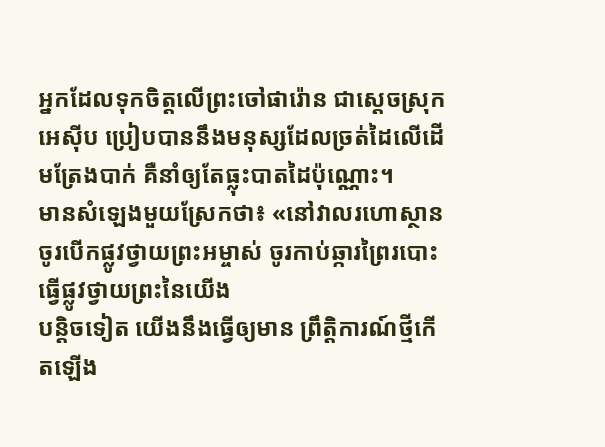អ្នកដែលទុកចិត្តលើព្រះចៅផារ៉ោន ជាស្ដេចស្រុកអេស៊ីប ប្រៀបបាននឹងមនុស្សដែលច្រត់ដៃលើដើមត្រែងបាក់ គឺនាំឲ្យតែធ្លុះបាតដៃប៉ុណ្ណោះ។
មានសំឡេងមួយស្រែកថា៖ «នៅវាលរហោស្ថាន ចូរបើកផ្លូវថ្វាយព្រះអម្ចាស់ ចូរកាប់ឆ្ការព្រៃរបោះធ្វើផ្លូវថ្វាយព្រះនៃយើង
បន្តិចទៀត យើងនឹងធ្វើឲ្យមាន ព្រឹត្តិការណ៍ថ្មីកើតឡើង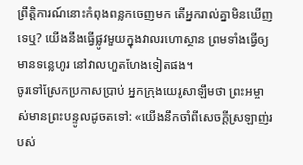ព្រឹត្តិការណ៍នោះកំពុងពន្លកចេញមក តើអ្នករាល់គ្នាមិនឃើញទេឬ? យើងនឹងធ្វើផ្លូវមួយក្នុងវាលរហោស្ថាន ព្រមទាំងធ្វើឲ្យមានទន្លេហូរ នៅវាលហួតហែងទៀតផង។
ចូរទៅស្រែកប្រកាសប្រាប់ អ្នកក្រុងយេរូសាឡឹមថា ព្រះអម្ចាស់មានព្រះបន្ទូលដូចតទៅ: «យើងនឹកចាំពីសេចក្ដីស្រឡាញ់របស់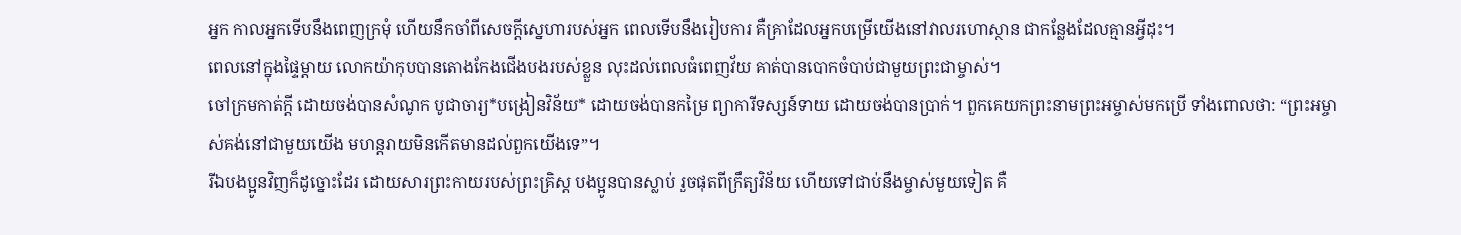អ្នក កាលអ្នកទើបនឹងពេញក្រមុំ ហើយនឹកចាំពីសេចក្ដីស្នេហារបស់អ្នក ពេលទើបនឹងរៀបការ គឺគ្រាដែលអ្នកបម្រើយើងនៅវាលរហោស្ថាន ជាកន្លែងដែលគ្មានអ្វីដុះ។
ពេលនៅក្នុងផ្ទៃម្ដាយ លោកយ៉ាកុបបានតោងកែងជើងបងរបស់ខ្លួន លុះដល់ពេលធំពេញវ័យ គាត់បានបោកចំបាប់ជាមួយព្រះជាម្ចាស់។
ចៅក្រមកាត់ក្ដី ដោយចង់បានសំណូក បូជាចារ្យ*បង្រៀនវិន័យ* ដោយចង់បានកម្រៃ ព្យាការីទស្សន៍ទាយ ដោយចង់បានប្រាក់។ ពួកគេយកព្រះនាមព្រះអម្ចាស់មកប្រើ ទាំងពោលថា: “ព្រះអម្ចាស់គង់នៅជាមួយយើង មហន្តរាយមិនកើតមានដល់ពួកយើងទេ”។
រីឯបងប្អូនវិញក៏ដូច្នោះដែរ ដោយសារព្រះកាយរបស់ព្រះគ្រិស្ត បងប្អូនបានស្លាប់ រួចផុតពីក្រឹត្យវិន័យ ហើយទៅជាប់នឹងម្ចាស់មួយទៀត គឺ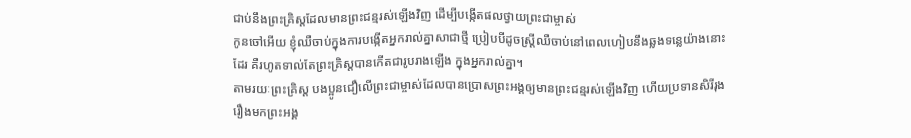ជាប់នឹងព្រះគ្រិស្តដែលមានព្រះជន្មរស់ឡើងវិញ ដើម្បីបង្កើតផលថ្វាយព្រះជាម្ចាស់
កូនចៅអើយ ខ្ញុំឈឺចាប់ក្នុងការបង្កើតអ្នករាល់គ្នាសាជាថ្មី ប្រៀបបីដូចស្ត្រីឈឺចាប់នៅពេលហៀបនឹងឆ្លងទន្លេយ៉ាងនោះដែរ គឺរហូតទាល់តែព្រះគ្រិស្តបានកើតជារូបរាងឡើង ក្នុងអ្នករាល់គ្នា។
តាមរយៈព្រះគ្រិស្ត បងប្អូនជឿលើព្រះជាម្ចាស់ដែលបានប្រោសព្រះអង្គឲ្យមានព្រះជន្មរស់ឡើងវិញ ហើយប្រទានសិរីរុងរឿងមកព្រះអង្គ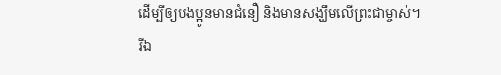ដើម្បីឲ្យបងប្អូនមានជំនឿ និងមានសង្ឃឹមលើព្រះជាម្ចាស់។
រីឯ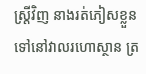ស្ត្រីវិញ នាងរត់ភៀសខ្លួនទៅនៅវាលរហោស្ថាន ត្រ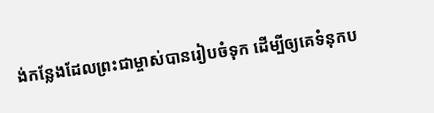ង់កន្លែងដែលព្រះជាម្ចាស់បានរៀបចំទុក ដើម្បីឲ្យគេទំនុកប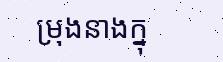ម្រុងនាងក្នុ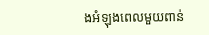ងអំឡុងពេលមួយពាន់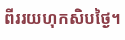ពីររយហុកសិបថ្ងៃ។